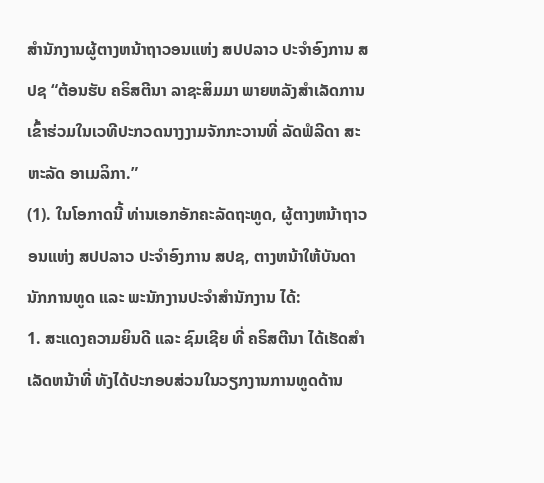ສຳນັກງານຜູ້ຕາງຫນ້າຖາວອນແຫ່ງ ສປປລາວ ປະຈໍາອົງການ ສປຊ “ຕ້ອນຮັບ ຄຣິສຕີນາ ລາຊະສິມມາ ພາຍຫລັງສໍາເລັດການເຂົ້າຮ່ວມໃນເວທີປະກວດນາງງາມຈັກກະວານທີ່ ລັດຟໍລີດາ ສະຫະລັດ ອາເມລິກາ.”
(1). ໃນໂອກາດນີ້ ທ່ານເອກອັກຄະລັດຖະທູດ, ຜູ້ຕາງຫນ້າຖາວອນແຫ່ງ ສປປລາວ ປະຈຳອົງການ ສປຊ, ຕາງຫນ້າໃຫ້ບັນດານັກການທູດ ແລະ ພະນັກງານປະຈໍາສໍານັກງານ ໄດ້:
1. ສະແດງຄວາມຍິນດີ ແລະ ຊົມເຊີຍ ທີ່ ຄຣິສຕີນາ ໄດ້ເຮັດສຳເລັດຫນ້າທີ່ ທັງໄດ້ປະກອບສ່ວນໃນວຽກງານການທູດດ້ານ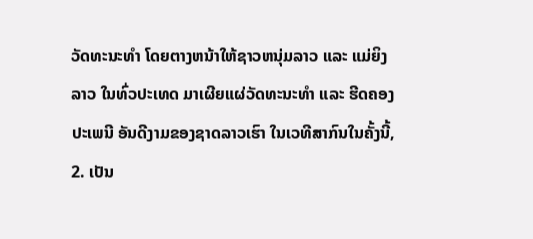ວັດທະນະທໍາ ໂດຍຕາງຫນ້າໃຫ້ຊາວຫນຸ່ມລາວ ແລະ ແມ່ຍິງລາວ ໃນທົ່ວປະເທດ ມາເຜີຍແຜ່ວັດທະນະທໍາ ແລະ ຮີດຄອງປະເພນີ ອັນດີງາມຂອງຊາດລາວເຮົາ ໃນເວທີສາກົນໃນຄັ້ງນີ້,
2. ເປັນ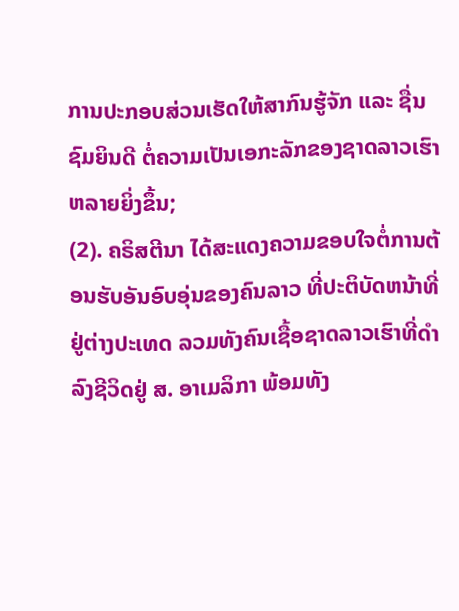ການປະກອບສ່ວນເຮັດໃຫ້ສາກົນຮູ້ຈັກ ແລະ ຊື່ນຊົມຍິນດີ ຕໍ່ຄວາມເປັນເອກະລັກຂອງຊາດລາວເຮົາຫລາຍຍິ່ງຂຶ້ນ;
(2). ຄຣິສຕີນາ ໄດ້ສະແດງຄວາມຂອບໃຈຕໍ່ການຕ້ອນຮັບອັນອົບອຸ່ນຂອງຄົນລາວ ທີ່ປະຕິບັດຫນ້າທີ່ຢູ່ຕ່າງປະເທດ ລວມທັງຄົນເຊື້ອຊາດລາວເຮົາທີ່ດໍາລົງຊີວິດຢູ່ ສ. ອາເມລິກາ ພ້ອມທັງ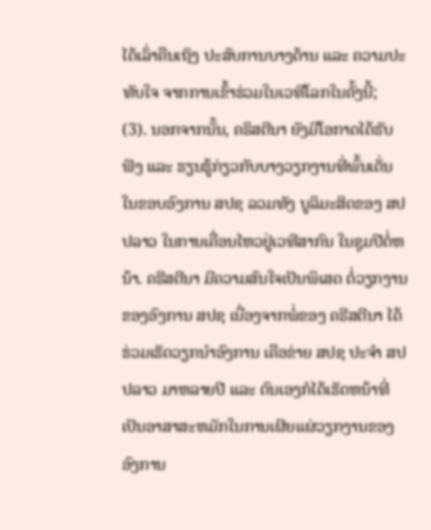ໄດ້ເລົ່າຄືນເຖິງ ປະສົບການບາງດ້ານ ແລະ ຄວາມປະທັບໃຈ ຈາກການເຂົ້າຮ່ວມໃນເວທີໂລກໃນຄັ້ງນີ້;
(3). ນອກຈາກນັ້ນ, ຄຣິສຕີນາ ຍັງມີໂອກາດໄດ້ຮັບຟັງ ແລະ ຮຽນຮູ້ກ່ຽວກັບບາງວຽກງານທີ່ພົ້ນເດັ່ນໃນຂອບອົງການ ສປຊ ລວມທັງ ບູລິມະສິດຂອງ ສປປລາວ ໃນການເຄື່ອນໄຫວຢູ່ເວທີສາກົນ ໃນຊຸມປີຕໍ່ຫນ້າ. ຄຣີສຕີນາ ມີຄວາມສົນໃຈເປັນພິເສດ ຕໍ່ວຽກງານຂອງອົງການ ສປຊ ເນື່ອງຈາກພໍ່ຂອງ ຄຣີສຕີນາ ໄດ້ຮ່ວມເຮັດວຽກນໍາອົງການ ເຄືອຂ່າຍ ສປຊ ປະຈໍາ ສປປລາວ ມາຫລາຍປີ ແລະ ຕົນເອງກໍໄດ້ເຮັດຫນ້າທີ່ ເປັນອາສາສະຫມັກໃນການເຜີຍແຜ່ວຽກງານຂອງອົງການ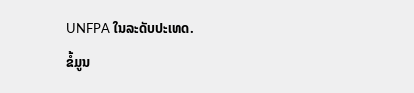UNFPA ໃນລະດັບປະເທດ.
ຂໍ້ມູນ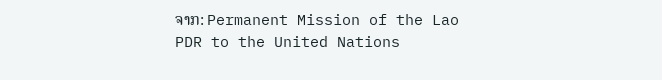ຈາກ: Permanent Mission of the Lao PDR to the United Nations